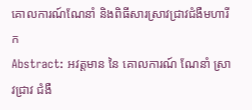គោលការណ៍ណែនាំ និងពិធីសារស្រាវជ្រាវជំងឺមហារីក
Abstract: អវត្តមាន នៃ គោលការណ៍ ណែនាំ ស្រាវជ្រាវ ជំងឺ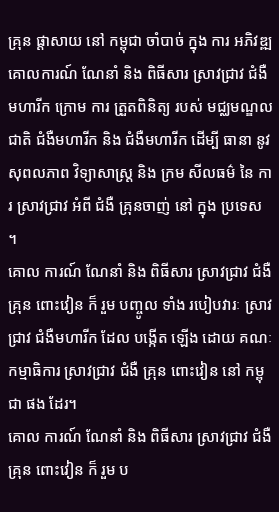គ្រុន ផ្តាសាយ នៅ កម្ពុជា ចាំបាច់ ក្នុង ការ អភិវឌ្ឍ គោលការណ៍ ណែនាំ និង ពិធីសារ ស្រាវជ្រាវ ជំងឺមហារីក ក្រោម ការ ត្រួតពិនិត្យ របស់ មជ្ឈមណ្ឌល ជាតិ ជំងឺមហារីក និង ជំងឺមហារីក ដើម្បី ធានា នូវ សុពលភាព វិទ្យាសាស្ត្រ និង ក្រម សីលធម៌ នៃ ការ ស្រាវជ្រាវ អំពី ជំងឺ គ្រុនចាញ់ នៅ ក្នុង ប្រទេស ។
គោល ការណ៍ ណែនាំ និង ពិធីសារ ស្រាវជ្រាវ ជំងឺ គ្រុន ពោះវៀន ក៏ រួម បញ្ចូល ទាំង របៀបវារៈ ស្រាវជ្រាវ ជំងឺមហារីក ដែល បង្កើត ឡើង ដោយ គណៈកម្មាធិការ ស្រាវជ្រាវ ជំងឺ គ្រុន ពោះវៀន នៅ កម្ពុជា ផង ដែរ។
គោល ការណ៍ ណែនាំ និង ពិធីសារ ស្រាវជ្រាវ ជំងឺ គ្រុន ពោះវៀន ក៏ រួម ប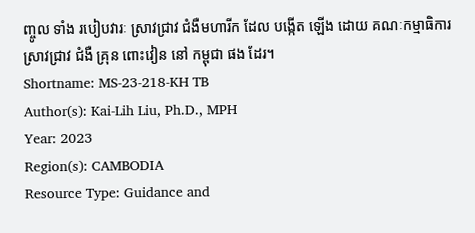ញ្ចូល ទាំង របៀបវារៈ ស្រាវជ្រាវ ជំងឺមហារីក ដែល បង្កើត ឡើង ដោយ គណៈកម្មាធិការ ស្រាវជ្រាវ ជំងឺ គ្រុន ពោះវៀន នៅ កម្ពុជា ផង ដែរ។
Shortname: MS-23-218-KH TB
Author(s): Kai-Lih Liu, Ph.D., MPH
Year: 2023
Region(s): CAMBODIA
Resource Type: Guidance and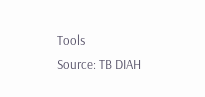Tools
Source: TB DIAH